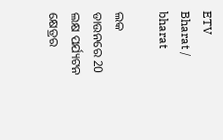ETV Bharat / bharat

ଲକ ଡାଉନରେ 20 ଲକ୍ଷ ପର୍ଯ୍ୟଟନ କ୍ଷେତ୍ରର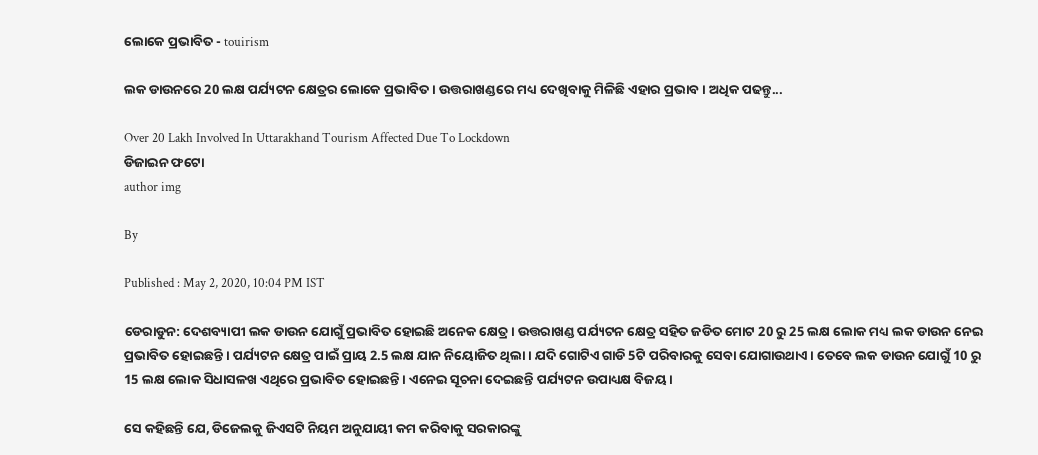ଲୋକେ ପ୍ରଭାବିତ - touirism

ଲକ ଡାଉନରେ 20 ଲକ୍ଷ ପର୍ଯ୍ୟଟନ କ୍ଷେତ୍ରର ଲୋକେ ପ୍ରଭାବିତ । ଉତ୍ତରାଖଣ୍ଡରେ ମଧ୍ୟ ଦେଖିବାକୁ ମିଳିଛି ଏହାର ପ୍ରଭାବ। ଅଧିକ ପଢନ୍ତୁ...

Over 20 Lakh Involved In Uttarakhand Tourism Affected Due To Lockdown
ଡିଜାଇନ ଫଟୋ
author img

By

Published : May 2, 2020, 10:04 PM IST

ଡେରାଡୁନ: ଦେଶବ୍ୟାପୀ ଲକ ଡାଉନ ଯୋଗୁଁ ପ୍ରଭାବିତ ହୋଇଛି ଅନେକ କ୍ଷେତ୍ର । ଉତ୍ତରାଖଣ୍ଡ ପର୍ଯ୍ୟଟନ କ୍ଷେତ୍ର ସହିତ ଜଡିତ ମୋଟ 20 ରୁ 25 ଲକ୍ଷ ଲୋକ ମଧ୍ୟ ଲକ ଡାଉନ ନେଇ ପ୍ରଭାବିତ ହୋଇଛନ୍ତି । ପର୍ଯ୍ୟଟନ କ୍ଷେତ୍ର ପାଇଁ ପ୍ରାୟ 2.5 ଲକ୍ଷ ଯାନ ନିୟୋଜିତ ଥିଲା । ଯଦି ଗୋଟିଏ ଗାଡି 5ଟି ପରିବାରକୁ ସେବା ଯୋଗାଉଥାଏ । ତେବେ ଲକ ଡାଉନ ଯୋଗୁଁ 10 ରୁ 15 ଲକ୍ଷ ଲୋକ ସିଧାସଳଖ ଏଥିରେ ପ୍ରଭାବିତ ହୋଇଛନ୍ତି । ଏନେଇ ସୂଚନା ଦେଇଛନ୍ତି ପର୍ଯ୍ୟଟନ ଉପାଧ୍ୟକ୍ଷ ବିଜୟ ।

ସେ କହିଛନ୍ତି ଯେ, ଡିଜେଲକୁ ଜିଏସଟି ନିୟମ ଅନୁଯାୟୀ କମ କରିବାକୁ ସରକାରଙ୍କୁ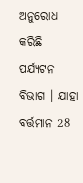ଅନୁରୋଧ କରିଛି ପର୍ଯ୍ୟଟନ ବିଭାଗ । ଯାହା ବର୍ତ୍ତମାନ 28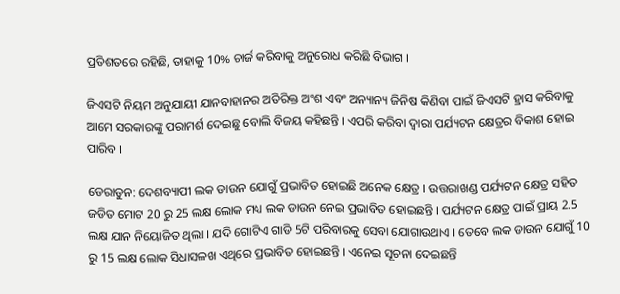ପ୍ରତିଶତରେ ରହିଛି, ତାହାକୁ 10% ଚାର୍ଜ କରିବାକୁ ଅନୁରୋଧ କରିଛି ବିଭାଗ ।

ଜିଏସଟି ନିୟମ ଅନୁଯାୟୀ ଯାନବାହାନର ଅତିରିକ୍ତ ଅଂଶ ଏବଂ ଅନ୍ୟାନ୍ୟ ଜିନିଷ କିଣିବା ପାଇଁ ଜିଏସଟି ହ୍ରାସ କରିବାକୁ ଆମେ ସରକାରଙ୍କୁ ପରାମର୍ଶ ଦେଇଛୁ ବୋଲି ବିଜୟ କହିଛନ୍ତି । ଏପରି କରିବା ଦ୍ବାରା ପର୍ଯ୍ୟଟନ କ୍ଷେତ୍ରର ବିକାଶ ହୋଇ ପାରିବ ।

ଡେରାଡୁନ: ଦେଶବ୍ୟାପୀ ଲକ ଡାଉନ ଯୋଗୁଁ ପ୍ରଭାବିତ ହୋଇଛି ଅନେକ କ୍ଷେତ୍ର । ଉତ୍ତରାଖଣ୍ଡ ପର୍ଯ୍ୟଟନ କ୍ଷେତ୍ର ସହିତ ଜଡିତ ମୋଟ 20 ରୁ 25 ଲକ୍ଷ ଲୋକ ମଧ୍ୟ ଲକ ଡାଉନ ନେଇ ପ୍ରଭାବିତ ହୋଇଛନ୍ତି । ପର୍ଯ୍ୟଟନ କ୍ଷେତ୍ର ପାଇଁ ପ୍ରାୟ 2.5 ଲକ୍ଷ ଯାନ ନିୟୋଜିତ ଥିଲା । ଯଦି ଗୋଟିଏ ଗାଡି 5ଟି ପରିବାରକୁ ସେବା ଯୋଗାଉଥାଏ । ତେବେ ଲକ ଡାଉନ ଯୋଗୁଁ 10 ରୁ 15 ଲକ୍ଷ ଲୋକ ସିଧାସଳଖ ଏଥିରେ ପ୍ରଭାବିତ ହୋଇଛନ୍ତି । ଏନେଇ ସୂଚନା ଦେଇଛନ୍ତି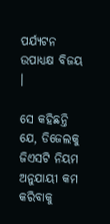ପର୍ଯ୍ୟଟନ ଉପାଧ୍ୟକ୍ଷ ବିଜୟ ।

ସେ କହିଛନ୍ତି ଯେ, ଡିଜେଲକୁ ଜିଏସଟି ନିୟମ ଅନୁଯାୟୀ କମ କରିବାକୁ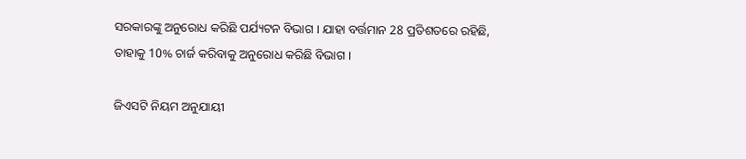ସରକାରଙ୍କୁ ଅନୁରୋଧ କରିଛି ପର୍ଯ୍ୟଟନ ବିଭାଗ । ଯାହା ବର୍ତ୍ତମାନ 28 ପ୍ରତିଶତରେ ରହିଛି, ତାହାକୁ 10% ଚାର୍ଜ କରିବାକୁ ଅନୁରୋଧ କରିଛି ବିଭାଗ ।

ଜିଏସଟି ନିୟମ ଅନୁଯାୟୀ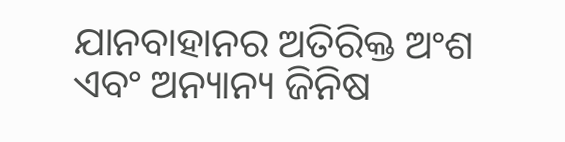ଯାନବାହାନର ଅତିରିକ୍ତ ଅଂଶ ଏବଂ ଅନ୍ୟାନ୍ୟ ଜିନିଷ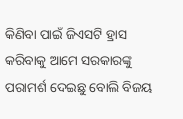କିଣିବା ପାଇଁ ଜିଏସଟି ହ୍ରାସ କରିବାକୁ ଆମେ ସରକାରଙ୍କୁ ପରାମର୍ଶ ଦେଇଛୁ ବୋଲି ବିଜୟ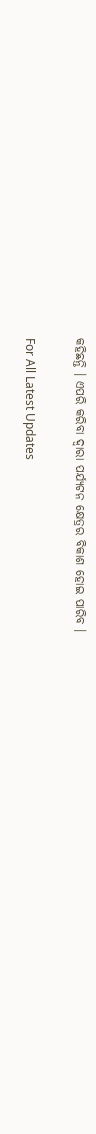କହିଛନ୍ତି । ଏପରି କରିବା ଦ୍ବାରା ପର୍ଯ୍ୟଟନ କ୍ଷେତ୍ରର ବିକାଶ ହୋଇ ପାରିବ ।

For All Latest Updates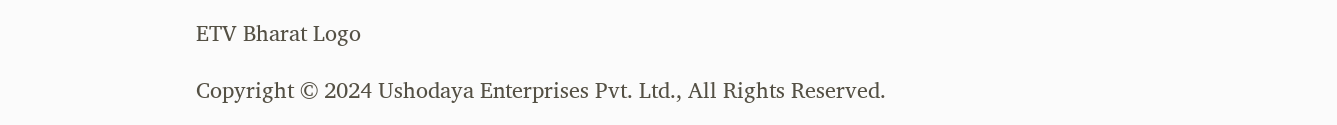ETV Bharat Logo

Copyright © 2024 Ushodaya Enterprises Pvt. Ltd., All Rights Reserved.